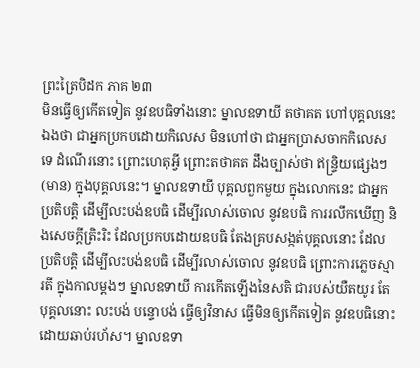ព្រះត្រៃបិដក ភាគ ២៣
មិនធ្វើឲ្យកើតទៀត នូវឧបធិទាំងនោះ ម្នាលឧទាយី តថាគត ហៅបុគ្គលនេះឯងថា ជាអ្នកប្រកបដោយកិលេស មិនហៅថា ជាអ្នកប្រាសចាកកិលេសទេ ដំណើរនោះ ព្រោះហេតុអ្វី ព្រោះតថាគត ដឹងច្បាស់ថា ឥន្ទ្រិយផ្សេងៗ (មាន) ក្នុងបុគ្គលនេះ។ ម្នាលឧទាយី បុគ្គលពួកមួយ ក្នុងលោកនេះ ជាអ្នកប្រតិបត្តិ ដើម្បីលះបង់ឧបធិ ដើម្បីរលាស់ចោល នូវឧបធិ ការរលឹកឃើញ និងសេចក្តីត្រិះរិះ ដែលប្រកបដោយឧបធិ តែងគ្របសង្កត់បុគ្គលនោះ ដែលប្រតិបត្តិ ដើម្បីលះបង់ឧបធិ ដើម្បីរលាស់ចោល នូវឧបធិ ព្រោះការភ្លេចស្មារតី ក្នុងកាលម្តងៗ ម្នាលឧទាយី ការកើតឡើងនៃសតិ ជារបស់យឺតយូរ តែបុគ្គលនោះ លះបង់ បន្ទោបង់ ធ្វើឲ្យវិនាស ធ្វើមិនឲ្យកើតទៀត នូវឧបធិនោះ ដោយឆាប់រហ័ស។ ម្នាលឧទា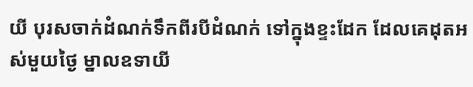យី បុរសចាក់ដំណក់ទឹកពីរបីដំណក់ ទៅក្នុងខ្ទះដែក ដែលគេដុតអស់មួយថ្ងៃ ម្នាលឧទាយី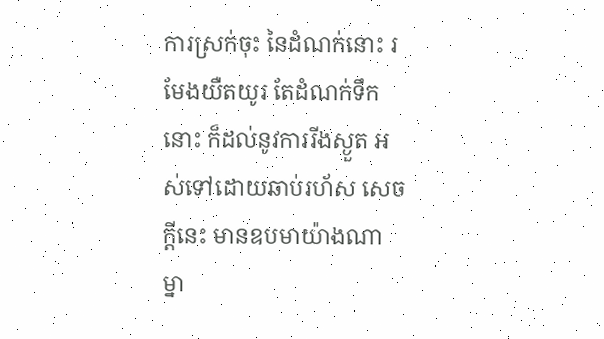ការស្រក់ចុះ នៃដំណក់នោះ រមែងយឺតយូរ តែដំណក់ទឹកនោះ ក៏ដល់នូវការរីងស្ងួត អស់ទៅដោយឆាប់រហ័ស សេចក្តីនេះ មានឧបមាយ៉ាងណា ម្នា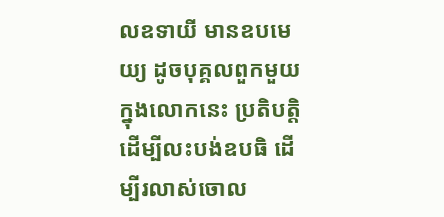លឧទាយី មានឧបមេយ្យ ដូចបុគ្គលពួកមួយ ក្នុងលោកនេះ ប្រតិបត្តិ ដើម្បីលះបង់ឧបធិ ដើម្បីរលាស់ចោល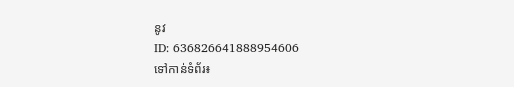នូវ
ID: 636826641888954606
ទៅកាន់ទំព័រ៖